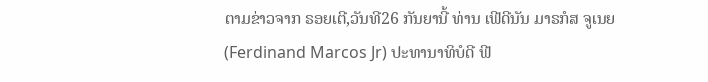ຕາມຂ່າວຈາກ ຣອຍເຕີ,ວັນທີ26 ກັນຍານີ້ ທ່ານ ເຟີດີນັນ ມາຣກໍສ ຈູເນຍ(Ferdinand Marcos Jr) ປະທານາທິບໍດີ ຟີ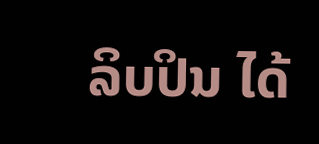ລິບປິນ ໄດ້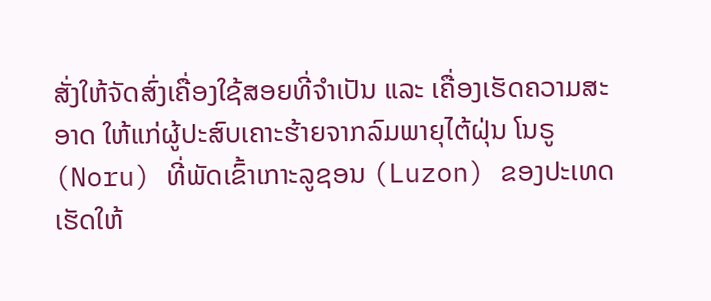ສັ່ງໃຫ້ຈັດສົ່ງເຄື່ອງໃຊ້ສອຍທີ່ຈຳເປັນ ແລະ ເຄື່ອງເຮັດຄວາມສະອາດ ໃຫ້ແກ່ຜູ້ປະສົບເຄາະຮ້າຍຈາກລົມພາຍຸໄຕ້ຝຸ່ນ ໂນຣູ (Noru) ທີ່ພັດເຂົ້າເກາະລູຊອນ (Luzon) ຂອງປະເທດເຮັດໃຫ້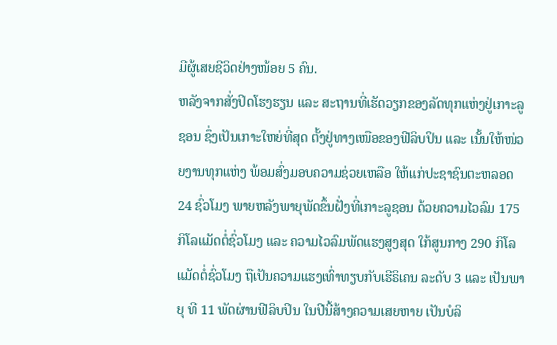ມີຜູ້ເສຍຊີວິດຢ່າງໜ້ອຍ 5 ຄົນ.
ຫລັງຈາກສັ່ງປິດໂຮງຮຽນ ແລະ ສະຖານທີ່ເຮັດວຽກຂອງລັດທຸກແຫ່ງຢູ່ເກາະລູຊອນ ຊຶ່ງເປັນເກາະໃຫຍ່ທີ່ສຸດ ຕັ້ງຢູ່ທາງເໜືອຂອງຟີລິບປິນ ແລະ ເນັ້ນໃຫ້ໜ່ວຍງານທຸກແຫ່ງ ພ້ອມສົ່ງມອບຄວາມຊ່ວຍເຫລືອ ໃຫ້ແກ່ປະຊາຊົນຕະຫລອດ 24 ຊົ່ວໂມງ ພາຍຫລັງພາຍຸພັດຂຶ້ນຝັ່ງທີ່ເກາະລູຊອນ ດ້ວຍຄວາມໄວລົມ 175 ກິໂລແມັດຕໍ່ຊົ່ວໂມງ ແລະ ຄວາມໄວລົມພັດແຮງສູງສຸດ ໃກ້ສູນກາງ 290 ກິໂລແມັດຕໍ່ຊົ່ວໂມງ ຖືເປັນຄວາມແຮງເທົ່າທຽບກັບເຮີຣິເຄນ ລະດັບ 3 ແລະ ເປັນພາຍຸ ທີ 11 ພັດຜ່ານຟີລິບປິນ ໃນປີນີ້ສ້າງຄວາມເສຍຫາຍ ເປັນບໍລິ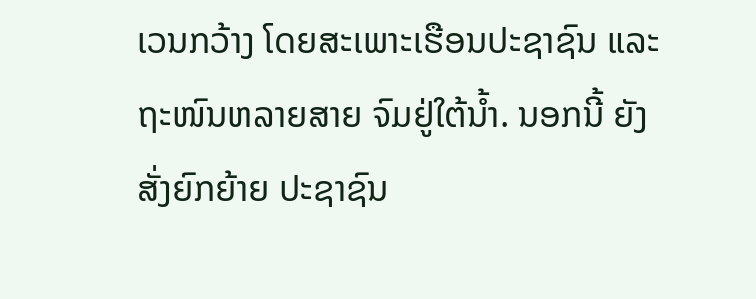ເວນກວ້າງ ໂດຍສະເພາະເຮືອນປະຊາຊົນ ແລະ ຖະໜົນຫລາຍສາຍ ຈົມຢູ່ໃຕ້ນ້ຳ. ນອກນີ້ ຍັງສັ່ງຍົກຍ້າຍ ປະຊາຊົນ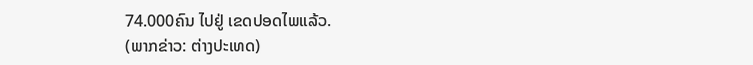74.000ຄົນ ໄປຢູ່ ເຂດປອດໄພແລ້ວ.
(ພາກຂ່າວ: ຕ່າງປະເທດ)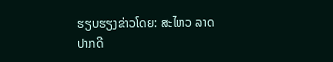ຮຽບຮຽງຂ່າວໂດຍ: ສະໄຫວ ລາດປາກດີ